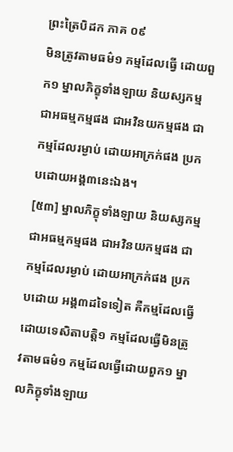ព្រះត្រៃបិដក ភាគ ០៩
មិនត្រូវតាមធម៌១ កម្មដែលធ្វើ ដោយពួក១ ម្នាលភិក្ខុទាំងឡាយ និយស្សកម្ម ជាអធម្មកម្មផង ជាអវិនយកម្មផង ជាកម្មដែលរម្ងាប់ ដោយអាក្រក់ផង ប្រកបដោយអង្គ៣នេះឯង។
[៥៣] ម្នាលភិក្ខុទាំងឡាយ និយស្សកម្ម ជាអធម្មកម្មផង ជាអវិនយកម្មផង ជាកម្មដែលរម្ងាប់ ដោយអាក្រក់ផង ប្រកបដោយ អង្គ៣ដទៃទៀត គឺកម្មដែលធ្វើ ដោយទេសិតាបត្តិ១ កម្មដែលធ្វើមិនត្រូវតាមធម៌១ កម្មដែលធ្វើដោយពួក១ ម្នាលភិក្ខុទាំងឡាយ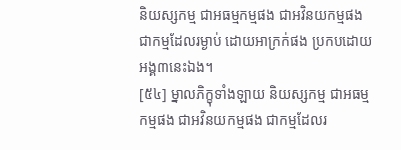និយស្សកម្ម ជាអធម្មកម្មផង ជាអវិនយកម្មផង ជាកម្មដែលរម្ងាប់ ដោយអាក្រក់ផង ប្រកបដោយ អង្គ៣នេះឯង។
[៥៤] ម្នាលភិក្ខុទាំងឡាយ និយស្សកម្ម ជាអធម្មកម្មផង ជាអវិនយកម្មផង ជាកម្មដែលរ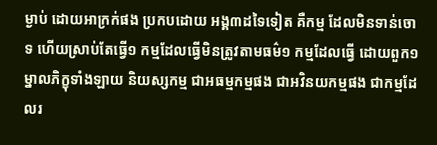ម្ងាប់ ដោយអាក្រក់ផង ប្រកបដោយ អង្គ៣ដទៃទៀត គឺកម្ម ដែលមិនទាន់ចោទ ហើយស្រាប់តែធ្វើ១ កម្មដែលធ្វើមិនត្រូវតាមធម៌១ កម្មដែលធ្វើ ដោយពួក១ ម្នាលភិក្ខុទាំងឡាយ និយស្សកម្ម ជាអធម្មកម្មផង ជាអវិនយកម្មផង ជាកម្មដែលរ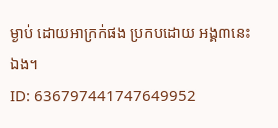ម្ងាប់ ដោយអាក្រក់ផង ប្រកបដោយ អង្គ៣នេះឯង។
ID: 636797441747649952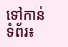ទៅកាន់ទំព័រ៖